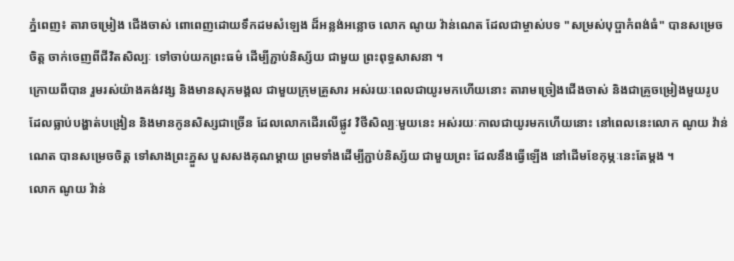ភ្នំពេញ៖ តារាចម្រៀង ជើងចាស់ ពោពេញដោយទឹកដមសំឡេង ដ៏អន្លង់អន្លោច លោក ណូយ វ៉ាន់ណេត ដែលជាម្ចាស់បទ "សម្រស់បុប្ផាកំពង់ធំ" បានសម្រេចចិត្ត ចាក់ចេញពីជីវិតសិល្បៈ ទៅចាប់យកព្រះធម៌ ដើម្បីភ្ជាប់និស្ស័យ ជាមួយ ព្រះពុទ្ធសាសនា ។
ក្រោយពីបាន រួមរស់យ៉ាងគង់វង្ស និងមានសុភមង្គល ជាមួយក្រុមគ្រួសារ អស់រយៈពេលជាយូរមកហើយនោះ តារាមច្រៀងជើងចាស់ និងជាគ្រូចម្រៀងមួយរូប ដែលធ្លាប់បង្ហាត់បង្រៀន និងមានកូនសិស្សជាច្រើន ដែលលោកដើរលើផ្លូវ វិថីសិល្បៈមួយនេះ អស់រយៈកាលជាយូរមកហើយនោះ នៅពេលនេះលោក ណូយ វ៉ាន់ណេត បានសម្រេចចិត្ត ទៅសាងព្រះភ្នួស បួសសងគុណម្តាយ ព្រមទាំងដើម្បីភ្ជាប់និស្ស័យ ជាមួយព្រះ ដែលនឹងធ្វើឡើង នៅដើមខែកុម្ភៈនេះតែម្តង ។
លោក ណូយ វ៉ាន់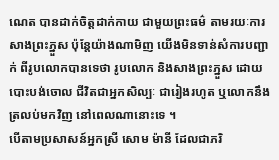ណេត បានដាក់ចិត្តដាក់កាយ ជាមួយព្រះធម៌ តាមរយៈការសាងព្រះភ្នួស ប៉ុន្តែយ៉ាងណាមិញ យើងមិនទាន់សំការបញ្ជាក់ ពីរូបលោកបានទេថា រូបលោក និងសាងព្រះភ្នួស ដោយបោះបង់ចោល ជីវិតជាអ្នកសិល្បៈ ជារៀងរហូត ឬលោកនឹងត្រលប់មកវិញ នៅពេលណានោះទេ ។
បើតាមប្រសាសន៍អ្នកស្រី សោម ម៉ានី ដែលជាភរិ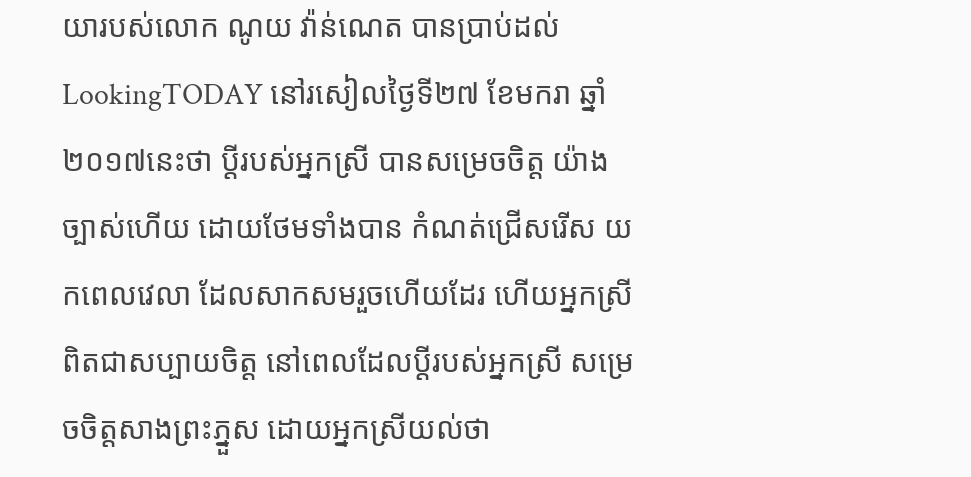យារបស់លោក ណូយ វ៉ាន់ណេត បានប្រាប់ដល់ LookingTODAY នៅរសៀលថ្ងៃទី២៧ ខែមករា ឆ្នាំ២០១៧នេះថា ប្តីរបស់អ្នកស្រី បានសម្រេចចិត្ត យ៉ាងច្បាស់ហើយ ដោយថែមទាំងបាន កំណត់ជ្រើសរើស យកពេលវេលា ដែលសាកសមរួចហើយដែរ ហើយអ្នកស្រី ពិតជាសប្បាយចិត្ត នៅពេលដែលប្តីរបស់អ្នកស្រី សម្រេចចិត្តសាងព្រះភ្នួស ដោយអ្នកស្រីយល់ថា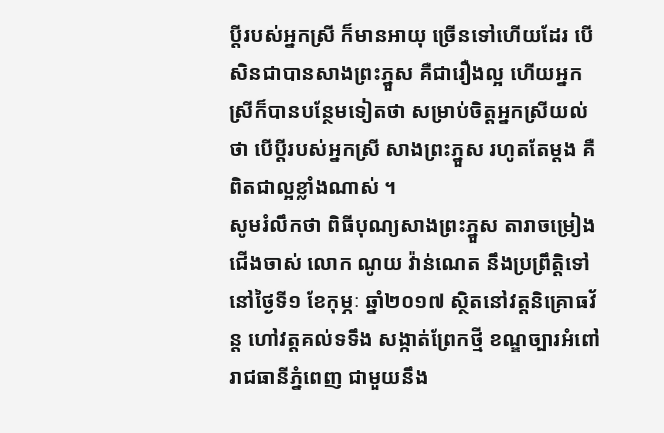ប្តីរបស់អ្នកស្រី ក៏មានអាយុ ច្រើនទៅហើយដែរ បើសិនជាបានសាងព្រះភ្នួស គឺជារឿងល្អ ហើយអ្នកស្រីក៏បានបន្ថែមទៀតថា សម្រាប់ចិត្តអ្នកស្រីយល់ថា បើប្តីរបស់អ្នកស្រី សាងព្រះភ្នួស រហូតតែម្តង គឺពិតជាល្អខ្លាំងណាស់ ។
សូមរំលឹកថា ពិធីបុណ្យសាងព្រះភ្នួស តារាចម្រៀងជើងចាស់ លោក ណូយ វ៉ាន់ណេត នឹងប្រព្រឹត្តិទៅនៅថ្ងៃទី១ ខែកុម្ភៈ ឆ្នាំ២០១៧ ស្ថិតនៅវត្តនិគ្រោធវ័ន្ត ហៅវត្តគល់ទទឹង សង្កាត់ព្រែកថ្មី ខណ្ឌច្បារអំពៅ រាជធានីភ្នំពេញ ជាមួយនឹង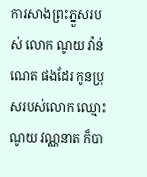ការសាងព្រះភ្នួសរបស់ លោក ណូយ វ៉ាន់ណេត ផងដែរ កូនប្រុសរបស់លោក ឈ្មោះ ណូយ វណ្ណនាត ក៏បា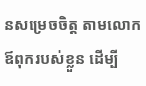នសម្រេចចិត្ត តាមលោកឪពុករបស់ខ្លួន ដើម្បី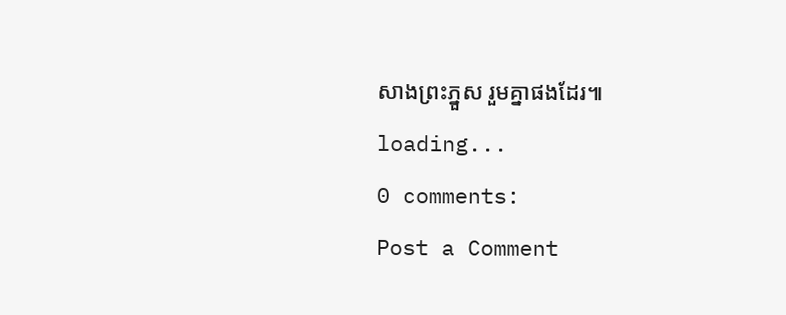សាងព្រះភ្នួស រួមគ្នាផងដែរ៕
loading...
0 comments:
Post a Comment